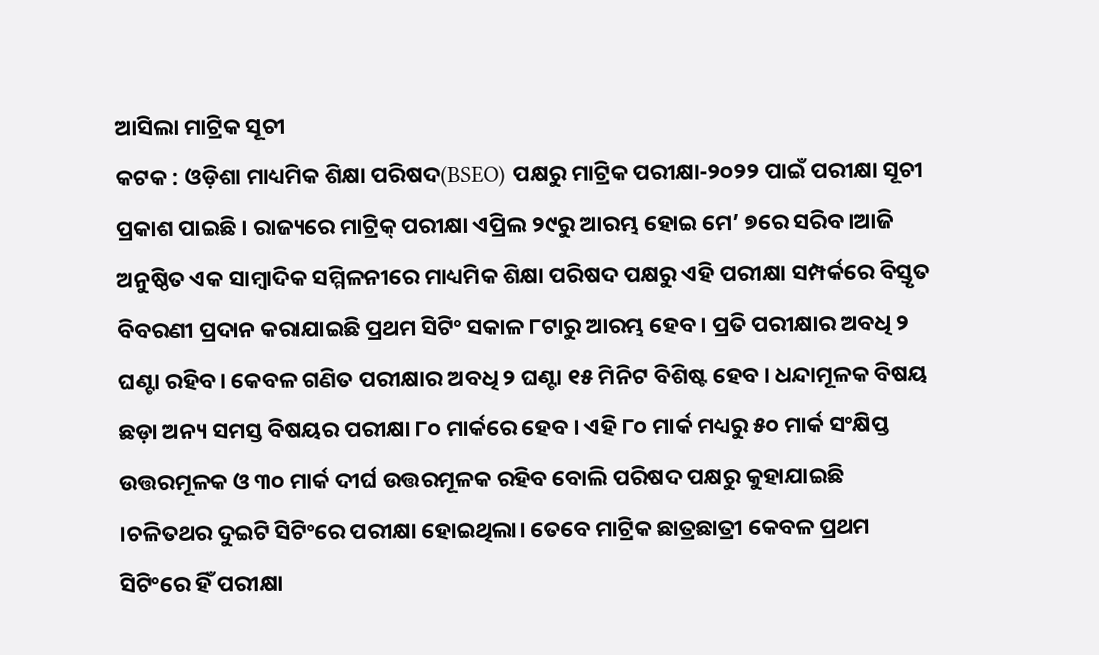ଆସିଲା ମାଟ୍ରିକ ସୂଚୀ
କଟକ : ଓଡ଼ିଶା ମାଧ୍ୟମିକ ଶିକ୍ଷା ପରିଷଦ(BSEO) ପକ୍ଷରୁ ମାଟ୍ରିକ ପରୀକ୍ଷା-୨୦୨୨ ପାଇଁ ପରୀକ୍ଷା ସୂଚୀ ପ୍ରକାଶ ପାଇଛି । ରାଜ୍ୟରେ ମାଟ୍ରିକ୍ ପରୀକ୍ଷା ଏପ୍ରିଲ ୨୯ରୁ ଆରମ୍ଭ ହୋଇ ମେ’ ୭ରେ ସରିବ।ଆଜି ଅନୁଷ୍ଠିତ ଏକ ସାମ୍ବାଦିକ ସମ୍ମିଳନୀରେ ମାଧ୍ୟମିକ ଶିକ୍ଷା ପରିଷଦ ପକ୍ଷରୁ ଏହି ପରୀକ୍ଷା ସମ୍ପର୍କରେ ବିସ୍ତୃତ ବିବରଣୀ ପ୍ରଦାନ କରାଯାଇଛି ପ୍ରଥମ ସିଟିଂ ସକାଳ ୮ଟାରୁ ଆରମ୍ଭ ହେବ । ପ୍ରତି ପରୀକ୍ଷାର ଅବଧି ୨ ଘଣ୍ଟା ରହିବ। କେବଳ ଗଣିତ ପରୀକ୍ଷାର ଅବଧି ୨ ଘଣ୍ଟା ୧୫ ମିନିଟ ବିଶିଷ୍ଟ ହେବ । ଧନ୍ଦାମୂଳକ ବିଷୟ ଛଡ଼ା ଅନ୍ୟ ସମସ୍ତ ବିଷୟର ପରୀକ୍ଷା ୮୦ ମାର୍କରେ ହେବ । ଏହି ୮୦ ମାର୍କ ମଧ୍ୟରୁ ୫୦ ମାର୍କ ସଂକ୍ଷିପ୍ତ ଉତ୍ତରମୂଳକ ଓ ୩୦ ମାର୍କ ଦୀର୍ଘ ଉତ୍ତରମୂଳକ ରହିବ ବୋଲି ପରିଷଦ ପକ୍ଷରୁ କୁହାଯାଇଛି ।ଚଳିତଥର ଦୁଇଟି ସିଟିଂରେ ପରୀକ୍ଷା ହୋଇଥିଲା। ତେବେ ମାଟ୍ରିକ ଛାତ୍ରଛାତ୍ରୀ କେବଳ ପ୍ରଥମ ସିଟିଂରେ ହିଁ ପରୀକ୍ଷା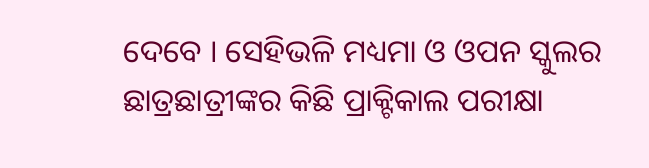ଦେବେ । ସେହିଭଳି ମଧ୍ୟମା ଓ ଓପନ ସ୍କୁଲର ଛାତ୍ରଛାତ୍ରୀଙ୍କର କିଛି ପ୍ରାକ୍ଟିକାଲ ପରୀକ୍ଷା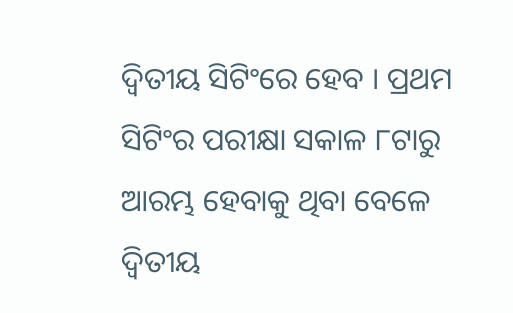ଦ୍ୱିତୀୟ ସିଟିଂରେ ହେବ । ପ୍ରଥମ ସିଟିଂର ପରୀକ୍ଷା ସକାଳ ୮ଟାରୁ ଆରମ୍ଭ ହେବାକୁ ଥିବା ବେଳେ ଦ୍ୱିତୀୟ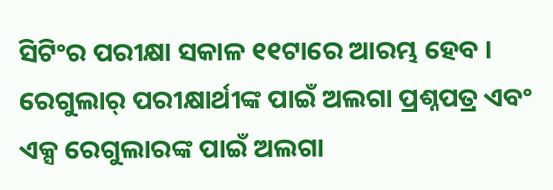ସିଟିଂର ପରୀକ୍ଷା ସକାଳ ୧୧ଟାରେ ଆରମ୍ଭ ହେବ । ରେଗୁଲାର୍ ପରୀକ୍ଷାର୍ଥୀଙ୍କ ପାଇଁ ଅଲଗା ପ୍ରଶ୍ନପତ୍ର ଏବଂ ଏକ୍ସ ରେଗୁଲାରଙ୍କ ପାଇଁ ଅଲଗା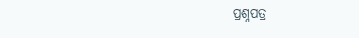ପ୍ରଶ୍ନପତ୍ର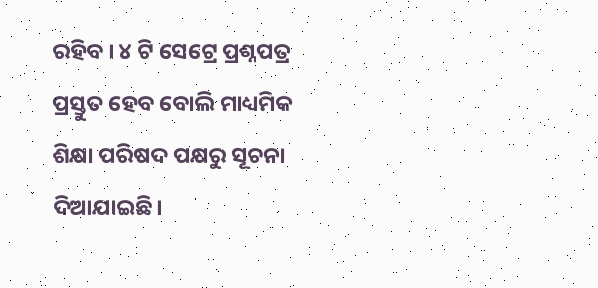ରହିବ । ୪ ଟି ସେଟ୍ରେ ପ୍ରଶ୍ନପତ୍ର ପ୍ରସ୍ତୁତ ହେବ ବୋଲି ମାଧ୍ୟମିକ ଶିକ୍ଷା ପରିଷଦ ପକ୍ଷରୁ ସୂଚନା ଦିଆଯାଇଛି।